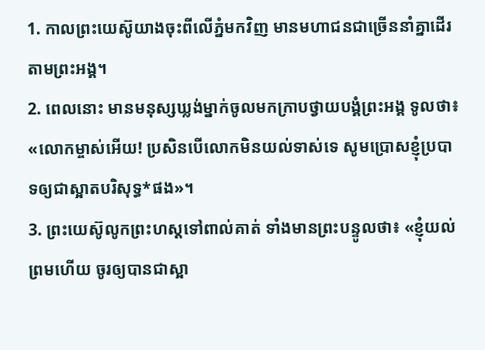1. កាលព្រះយេស៊ូយាងចុះពីលើភ្នំមកវិញ មានមហាជនជាច្រើននាំគ្នាដើរតាមព្រះអង្គ។
2. ពេលនោះ មានមនុស្សឃ្លង់ម្នាក់ចូលមកក្រាបថ្វាយបង្គំព្រះអង្គ ទូលថា៖ «លោកម្ចាស់អើយ! ប្រសិនបើលោកមិនយល់ទាស់ទេ សូមប្រោសខ្ញុំប្របាទឲ្យជាស្អាតបរិសុទ្ធ*ផង»។
3. ព្រះយេស៊ូលូកព្រះហស្ដទៅពាល់គាត់ ទាំងមានព្រះបន្ទូលថា៖ «ខ្ញុំយល់ព្រមហើយ ចូរឲ្យបានជាស្អា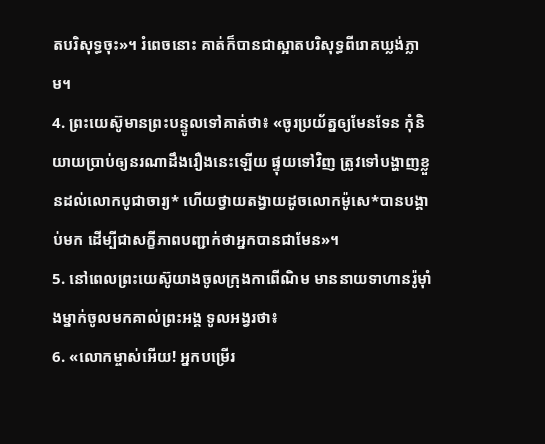តបរិសុទ្ធចុះ»។ រំពេចនោះ គាត់ក៏បានជាស្អាតបរិសុទ្ធពីរោគឃ្លង់ភ្លាម។
4. ព្រះយេស៊ូមានព្រះបន្ទូលទៅគាត់ថា៖ «ចូរប្រយ័ត្នឲ្យមែនទែន កុំនិយាយប្រាប់ឲ្យនរណាដឹងរឿងនេះឡើយ ផ្ទុយទៅវិញ ត្រូវទៅបង្ហាញខ្លួនដល់លោកបូជាចារ្យ* ហើយថ្វាយតង្វាយដូចលោកម៉ូសេ*បានបង្គាប់មក ដើម្បីជាសក្ខីភាពបញ្ជាក់ថាអ្នកបានជាមែន»។
5. នៅពេលព្រះយេស៊ូយាងចូលក្រុងកាពើណិម មាននាយទាហានរ៉ូម៉ាំងម្នាក់ចូលមកគាល់ព្រះអង្គ ទូលអង្វរថា៖
6. «លោកម្ចាស់អើយ! អ្នកបម្រើរ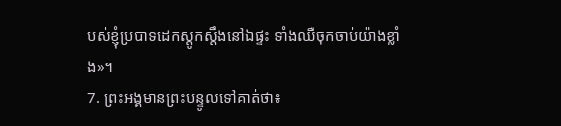បស់ខ្ញុំប្របាទដេកស្ដូកស្ដឹងនៅឯផ្ទះ ទាំងឈឺចុកចាប់យ៉ាងខ្លាំង»។
7. ព្រះអង្គមានព្រះបន្ទូលទៅគាត់ថា៖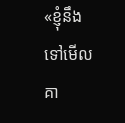«ខ្ញុំនឹងទៅមើលគា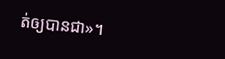ត់ឲ្យបានជា»។